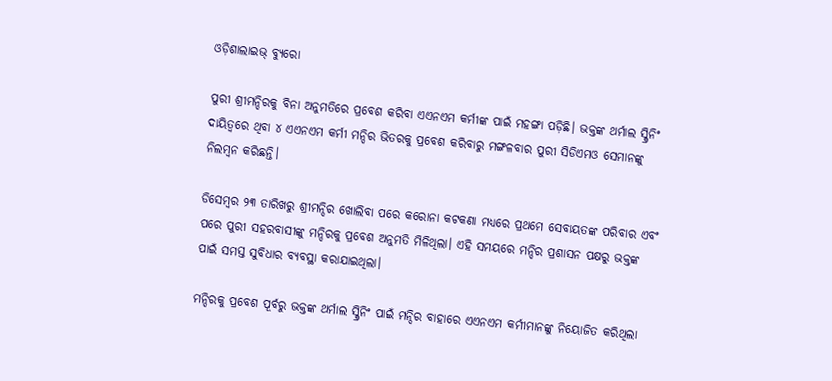ଓଡ଼ିଶାଲାଇଭ୍ ବ୍ୟୁରୋ

ପୁରୀ ଶ୍ରୀମନ୍ଦିରକୁ ବିନା ଅନୁମତିରେ ପ୍ରବେଶ କରିବା ଏଏନଏମ କର୍ମୀଙ୍କ ପାଇଁ ମହଙ୍ଗା ପଡ଼ିଛି। ଭକ୍ତଙ୍କ ଥର୍ମାଲ ସ୍କ୍ରିନିଂ ଦାୟିତ୍ଵରେ ଥିବା ୪ ଏଏନଏମ କର୍ମୀ ମନ୍ଦିର ଭିତରକୁ ପ୍ରବେଶ କରିବାରୁ ମଙ୍ଗଳବାର ପୁରୀ ସିଡିଏମଓ ସେମାନଙ୍କୁ ନିଲମ୍ଵନ କରିଛନ୍ତି।

ଡିସେମ୍ଵର ୨୩ ତାରିଖରୁ ଶ୍ରୀମନ୍ଦିର ଖୋଲିବା ପରେ କରୋନା କଟକଣା ମଧ୍ୟରେ ପ୍ରଥମେ ସେବାୟତଙ୍କ ପରିବାର ଏବଂ ପରେ ପୁରୀ ସହରବାସୀଙ୍କୁ ମନ୍ଦିରକୁ ପ୍ରବେଶ ଅନୁମତି ମିଳିଥିଲା। ଏହି ସମୟରେ ମନ୍ଦିର ପ୍ରଶାସନ ପକ୍ଷରୁ ଭକ୍ତଙ୍କ ପାଇଁ ସମସ୍ତ ସୁବିଧାର ବ୍ୟବସ୍ଥା କରାଯାଇଥିଲା।

ମନ୍ଦିରକୁ ପ୍ରବେଶ ପୂର୍ବରୁ ଭକ୍ତଙ୍କ ଥର୍ମାଲ ସ୍କ୍ରିନିଂ ପାଇଁ ମନ୍ଦିର ବାହାରେ ଏଏନଏମ କର୍ମୀମାନଙ୍କୁ ନିୟୋଜିତ କରିଥିଲା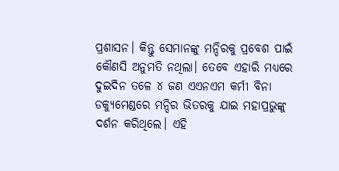ପ୍ରଶାସନ। କିନ୍ତୁ ସେମାନଙ୍କୁ ମନ୍ଦିରକୁ ପ୍ରବେଶ ପାଇଁ କୌଣସି ଅନୁମତି ନଥିଲା। ତେବେ ଏହାରି ମଧ୍ୟରେ ଦୁଇଦିନ ତଳେ ୪ ଜଣ ଏଏନଏମ କର୍ମୀ ବିନା ଡକ୍ୟୁମେଣ୍ଡରେ ମନ୍ଦିର ଭିତରକୁ ଯାଇ ମହାପ୍ରଭୁଙ୍କୁ ଦର୍ଶନ କରିଥିଲେ। ଏହି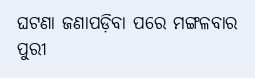ଘଟଣା ଜଣାପଡ଼ିବା ପରେ ମଙ୍ଗଳବାର ପୁରୀ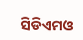ସିଡିଏମଓ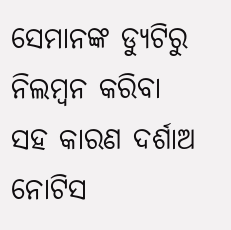ସେମାନଙ୍କ ଡ୍ୟୁଟିରୁ ନିଲମ୍ଵନ କରିବା ସହ କାରଣ ଦର୍ଶାଅ ନୋଟିସ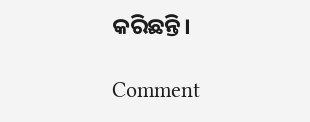କରିଛନ୍ତି।

Comment